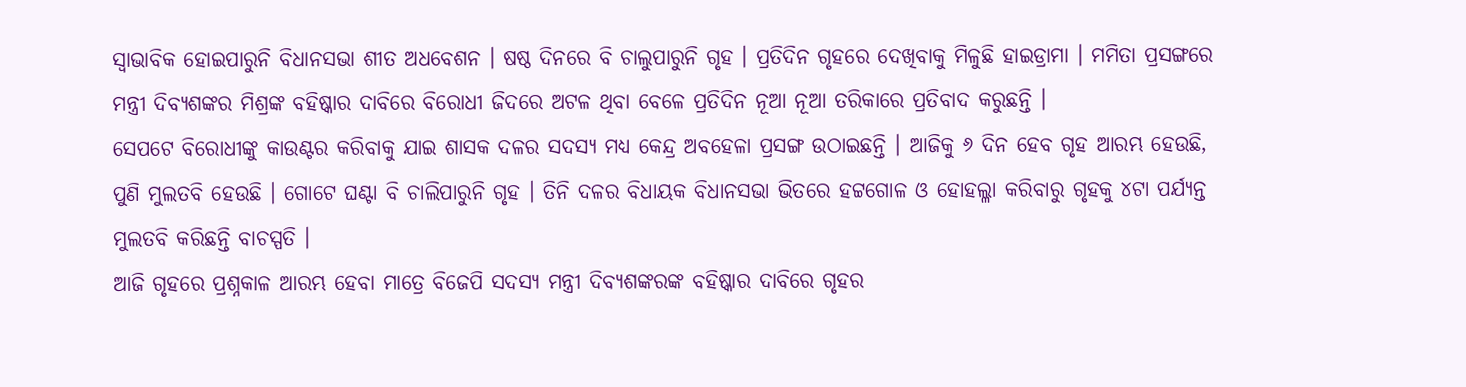ସ୍ୱାଭାବିକ ହୋଇପାରୁନି ବିଧାନସଭା ଶୀତ ଅଧବେଶନ । ଷଷ୍ଠ ଦିନରେ ବି ଚାଲୁପାରୁନି ଗୃହ । ପ୍ରତିଦିନ ଗୃହରେ ଦେଖିବାକୁ ମିଳୁଛି ହାଇଡ୍ରାମା । ମମିତା ପ୍ରସଙ୍ଗରେ ମନ୍ତ୍ରୀ ଦିବ୍ୟଶଙ୍କର ମିଶ୍ରଙ୍କ ବହିଷ୍କାର ଦାବିରେ ବିରୋଧୀ ଜିଦରେ ଅଟଳ ଥିବା ବେଳେ ପ୍ରତିଦିନ ନୂଆ ନୂଆ ତରିକାରେ ପ୍ରତିବାଦ କରୁଛନ୍ତି ।
ସେପଟେ ବିରୋଧୀଙ୍କୁ କାଉଣ୍ଟର କରିବାକୁ ଯାଇ ଶାସକ ଦଳର ସଦସ୍ୟ ମଧ୍ୟ କେନ୍ଦ୍ର ଅବହେଳା ପ୍ରସଙ୍ଗ ଉଠାଇଛନ୍ତି । ଆଜିକୁ ୬ ଦିନ ହେବ ଗୃହ ଆରମ୍ଭ ହେଉଛି, ପୁଣି ମୁଲତବି ହେଉଛି । ଗୋଟେ ଘଣ୍ଟା ବି ଚାଲିପାରୁନି ଗୃହ । ତିନି ଦଳର ବିଧାୟକ ବିଧାନସଭା ଭିତରେ ହଟ୍ଟଗୋଳ ଓ ହୋହଲ୍ଳା କରିବାରୁ ଗୃହକୁ ୪ଟା ପର୍ଯ୍ୟନ୍ତ ମୁଲତବି କରିଛନ୍ତି ବାଚସ୍ପତି ।
ଆଜି ଗୃହରେ ପ୍ରଶ୍ନକାଳ ଆରମ୍ଭ ହେବା ମାତ୍ରେ ବିଜେପି ସଦସ୍ୟ ମନ୍ତ୍ରୀ ଦିବ୍ୟଶଙ୍କରଙ୍କ ବହିଷ୍କାର ଦାବିରେ ଗୃହର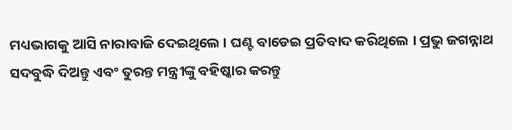ମଧ୍ୟଭାଗକୁ ଆସି ନାରାବାଜି ଦେଇଥିଲେ । ଘଣ୍ଟ ବାଡେଇ ପ୍ରତିବାଦ କରିଥିଲେ । ପ୍ରଭୁ ଜଗନ୍ନାଥ ସଦବୁଦ୍ଧି ଦିଅନ୍ତୁ ଏବଂ ତୁରନ୍ତ ମନ୍ତ୍ରୀଙ୍କୁ ବହିଷ୍କାର କରନ୍ତୁ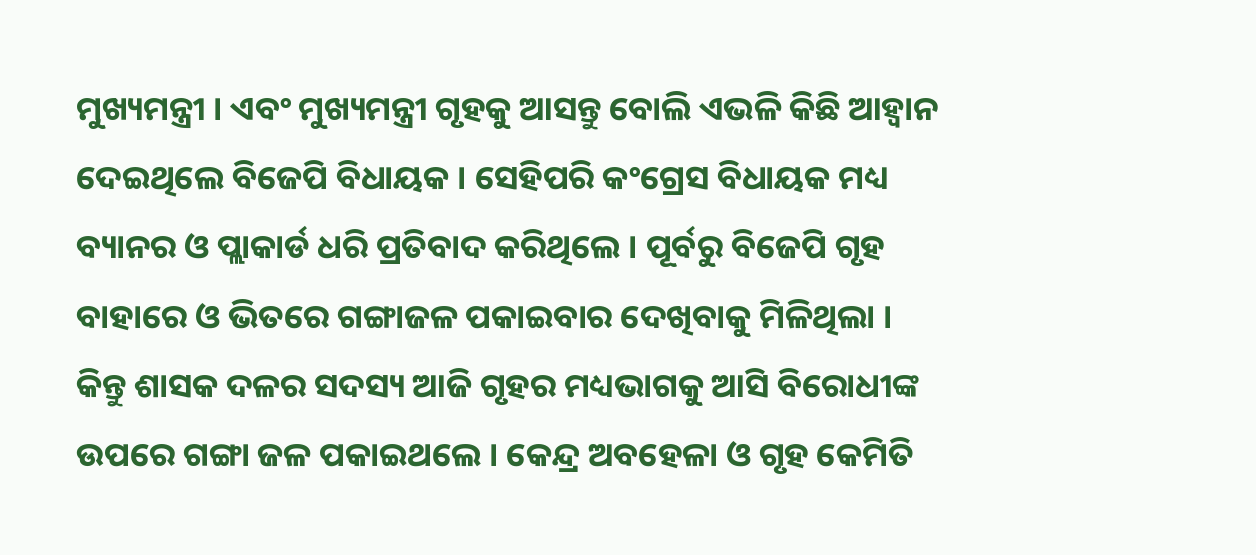ମୁଖ୍ୟମନ୍ତ୍ରୀ । ଏବଂ ମୁଖ୍ୟମନ୍ତ୍ରୀ ଗୃହକୁ ଆସନ୍ତୁ ବୋଲି ଏଭଳି କିଛି ଆହ୍ୱାନ ଦେଇଥିଲେ ବିଜେପି ବିଧାୟକ । ସେହିପରି କଂଗ୍ରେସ ବିଧାୟକ ମଧ୍ୟ ବ୍ୟାନର ଓ ପ୍ଲାକାର୍ଡ ଧରି ପ୍ରତିବାଦ କରିଥିଲେ । ପୂର୍ବରୁ ବିଜେପି ଗୃହ ବାହାରେ ଓ ଭିତରେ ଗଙ୍ଗାଜଳ ପକାଇବାର ଦେଖିବାକୁ ମିଳିଥିଲା । କିନ୍ତୁ ଶାସକ ଦଳର ସଦସ୍ୟ ଆଜି ଗୃହର ମଧ୍ୟଭାଗକୁ ଆସି ବିରୋଧୀଙ୍କ ଉପରେ ଗଙ୍ଗା ଜଳ ପକାଇଥଲେ । କେନ୍ଦ୍ର ଅବହେଳା ଓ ଗୃହ କେମିତି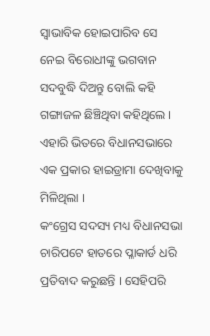ସ୍ୱାଭାବିକ ହୋଇପାରିବ ସେ ନେଇ ବିରୋଧୀଙ୍କୁ ଭଗବାନ ସଦବୁଦ୍ଧି ଦିଅନ୍ତୁ ବୋଲି କହି ଗଙ୍ଗାଜଳ ଛିଞ୍ଚିଥିବା କହିଥିଲେ । ଏହାରି ଭିତରେ ବିଧାନସଭାରେ ଏକ ପ୍ରକାର ହାଇଡ୍ରାମା ଦେଖିବାକୁ ମିଳିଥିଲା ।
କଂଗ୍ରେସ ସଦସ୍ୟ ମଧ୍ୟ ବିଧାନସଭା ଚାରିପଟେ ହାତରେ ପ୍ଳାକାର୍ଡ ଧରି ପ୍ରତିବାଦ କରୁଛନ୍ତି । ସେହିପରି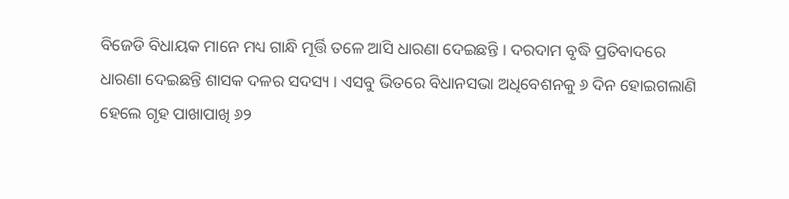ବିଜେଡି ବିଧାୟକ ମାନେ ମଧ୍ୟ ଗାନ୍ଧି ମୂର୍ତ୍ତି ତଳେ ଆସି ଧାରଣା ଦେଇଛନ୍ତି । ଦରଦାମ ବୃଦ୍ଧି ପ୍ରତିବାଦରେ ଧାରଣା ଦେଇଛନ୍ତି ଶାସକ ଦଳର ସଦସ୍ୟ । ଏସବୁ ଭିତରେ ବିଧାନସଭା ଅଧିବେଶନକୁ ୬ ଦିନ ହୋଇଗଲାଣି ହେଲେ ଗୃହ ପାଖାପାଖି ୬୨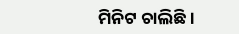ମିନିଟ ଚାଲିଛି ।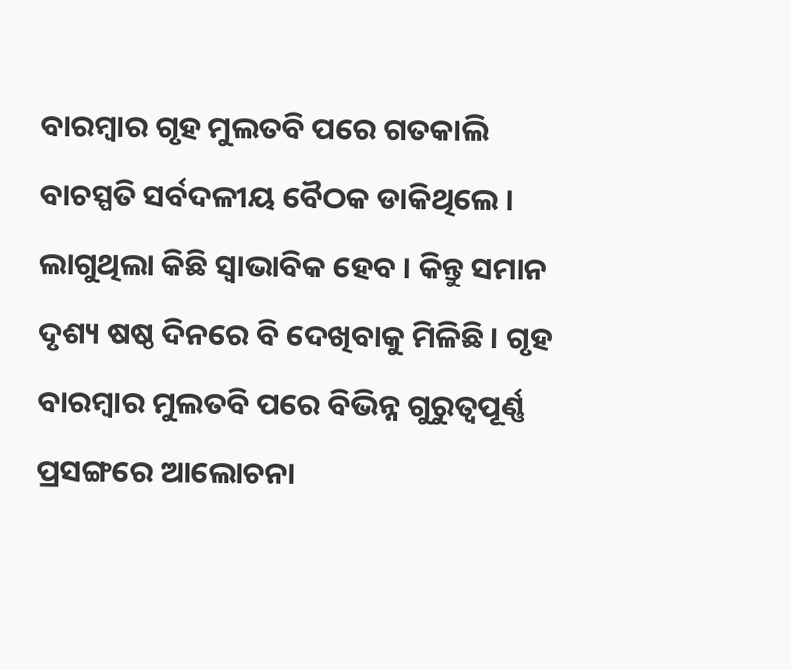ବାରମ୍ବାର ଗୃହ ମୁଲତବି ପରେ ଗତକାଲି ବାଚସ୍ପତି ସର୍ବଦଳୀୟ ବୈଠକ ଡାକିଥିଲେ । ଲାଗୁଥିଲା କିଛି ସ୍ୱାଭାବିକ ହେବ । କିନ୍ତୁ ସମାନ ଦୃଶ୍ୟ ଷଷ୍ଠ ଦିନରେ ବି ଦେଖିବାକୁ ମିଳିଛି । ଗୃହ ବାରମ୍ବାର ମୁଲତବି ପରେ ବିଭିନ୍ନ ଗୁରୁତ୍ୱପୂର୍ଣ୍ଣ ପ୍ରସଙ୍ଗରେ ଆଲୋଚନା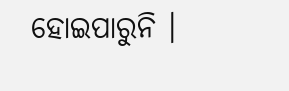ହୋଇପାରୁନି ।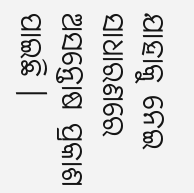ଯାହାକୁ ନେଇ ସାଧାରଣରେ ଅସନ୍ତୋଷ ପ୍ରକାଶ ପାଇଛି ।